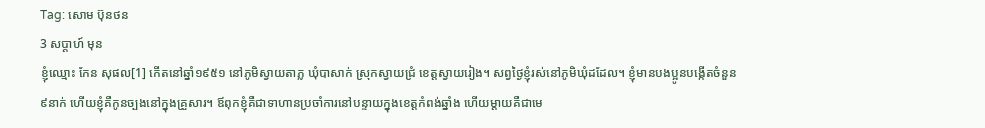Tag: សោម ប៊ុនថន
3 សប្ដាហ៍ មុន
ខ្ញុំឈ្មោះ កែន សុផល[1] កើតនៅឆ្នាំ១៩៥១ នៅភូមិស្វាយតាភ្ល ឃុំបាសាក់ ស្រុកស្វាយជ្រំ ខេត្តស្វាយរៀង។ សព្វថ្ងៃខ្ញុំរស់នៅភូមិឃុំដដែល។ ខ្ញុំមានបងប្អូនបង្កើតចំនួន៩នាក់ ហើយខ្ញុំគឺកូនច្បងនៅក្នុងគ្រួសារ។ ឪពុកខ្ញុំគឺជាទាហានប្រចាំការនៅបន្ទាយក្នុងខេត្តកំពង់ឆ្នាំង ហើយម្តាយគឺជាមេ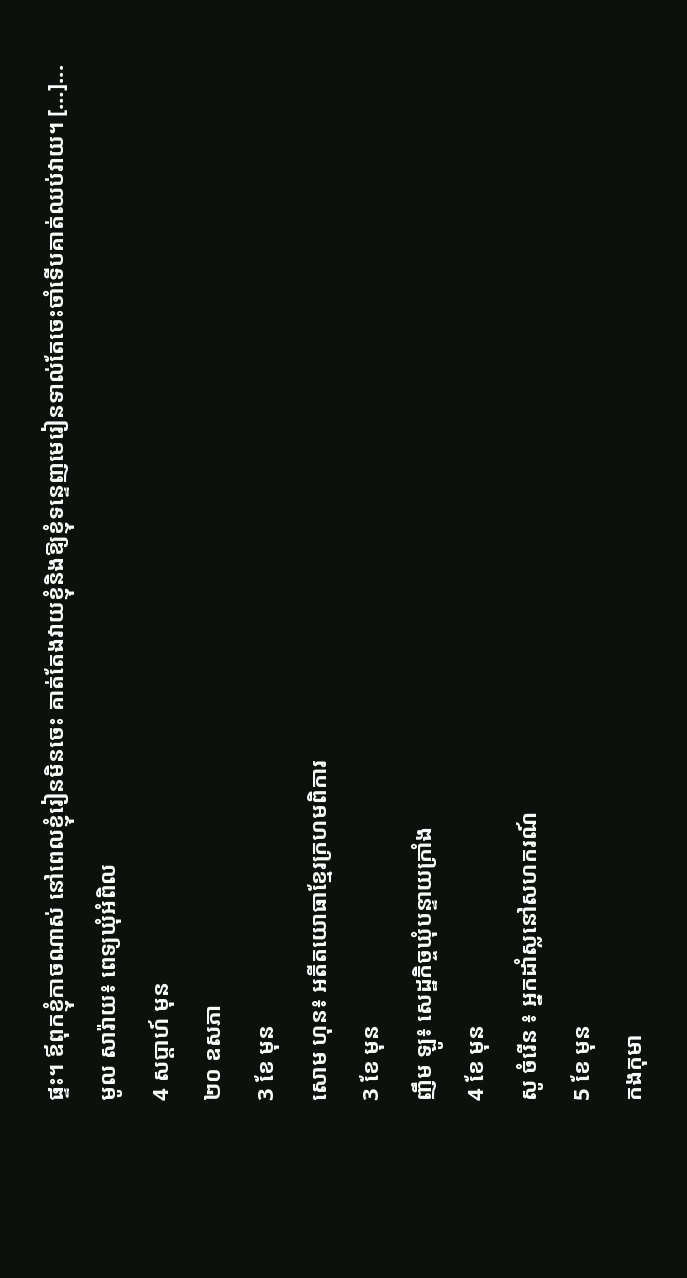ផ្ទះ។ ឪពុកខ្ញុំកាចណាស់ នៅពេលខ្ញុំរៀនមិនចេះ គាត់តែងវាយខ្ញុំនិងឱ្យខ្ញុំទន្ទេញមេរៀនទាល់តែចេះចាំទើបគាត់ឈប់វាយ។ […]...
មូល សារ៉ាយ៖ ពេទ្យឃុំអំពិល
4 សប្ដាហ៍ មុន
២០ ឧសភា
3 ខែ មុន
សោម ហុន៖ អតីតយោធាខ្មែរក្រហមពិការ
3 ខែ មុន
ញឹម ឡូ៖ សេដ្ឋកិច្ចឃុំបន្ទាយក្រាំង
4 ខែ មុន
សូ ចំរើន ៖ អ្នកដាំស្លនៅសហករណ៍
5 ខែ មុន
កងកុមា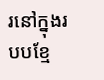រនៅក្នុងរបបខ្មែ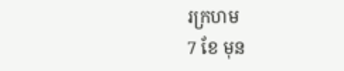រក្រហម
7 ខែ មុន